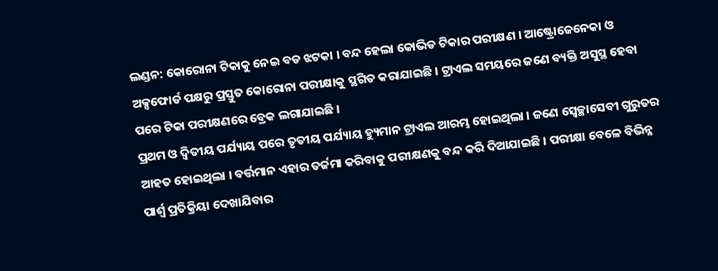ଲଣ୍ଡନ: କୋରୋନା ଟିକାକୁ ନେଇ ବଡ ଝଟକା । ବନ୍ଦ ହେଲା କୋଭିଡ ଟିକାର ପରୀକ୍ଷଣ । ଆଷ୍ଟ୍ରୋଜେନେକା ଓ ଅକ୍ସଫୋର୍ଡ ପକ୍ଷରୁ ପ୍ରସ୍ତୁତ କୋରୋନା ପରୀକ୍ଷାକୁ ସ୍ଥଗିତ କରାଯାଇଛି । ଟ୍ରାଏଲ ସମୟରେ ଜଣେ ବ୍ୟକ୍ତି ଅସୁସ୍ଥ ହେବା ପରେ ଟିକା ପରୀକ୍ଷଣରେ ବ୍ରେକ ଲଗାଯାଇଛି ।
ପ୍ରଥମ ଓ ଦ୍ବିତୀୟ ପର୍ଯ୍ୟାୟ ପରେ ତୃତୀୟ ପର୍ଯ୍ୟାୟ ହ୍ୟୁମାନ ଟ୍ରାଏଲ ଆରମ୍ଭ ହୋଇଥିଲା । ଜଣେ ସ୍ବେଚ୍ଛାସେବୀ ଗୁରୁତର ଆହତ ହୋଇଥିଲା । ବର୍ତ୍ତମାନ ଏହାର ତର୍ଜମା କରିବାକୁ ପରୀକ୍ଷଣକୁ ବନ୍ଦ କରି ଦିଆଯାଇଛି । ପରୀକ୍ଷା ବେଳେ ବିଭିନ୍ନ ପାର୍ଶ୍ବ ପ୍ରତିକ୍ରିୟା ଦେଖାଯିବାର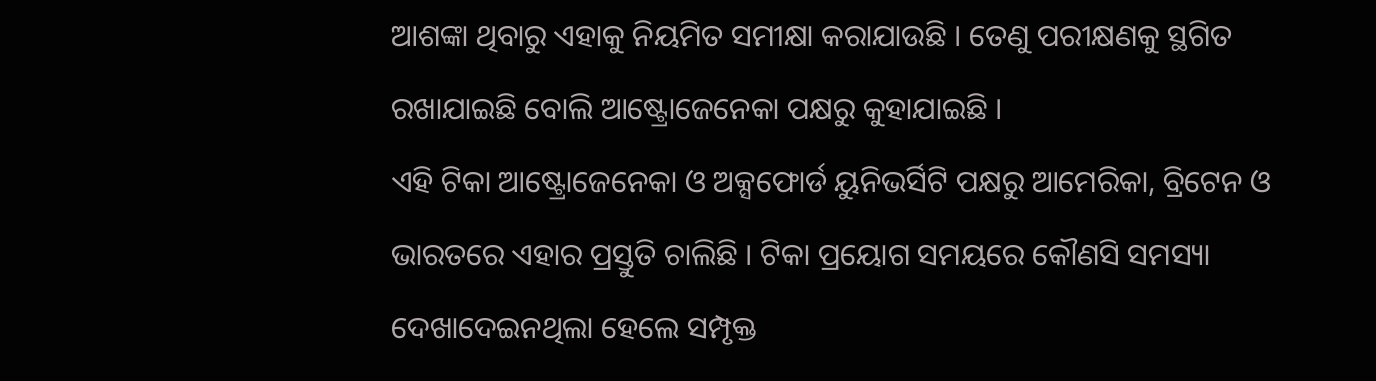ଆଶଙ୍କା ଥିବାରୁ ଏହାକୁ ନିୟମିତ ସମୀକ୍ଷା କରାଯାଉଛି । ତେଣୁ ପରୀକ୍ଷଣକୁ ସ୍ଥଗିତ ରଖାଯାଇଛି ବୋଲି ଆଷ୍ଟ୍ରୋଜେନେକା ପକ୍ଷରୁ କୁହାଯାଇଛି ।
ଏହି ଟିକା ଆଷ୍ଟ୍ରୋଜେନେକା ଓ ଅକ୍ସଫୋର୍ଡ ୟୁନିଭର୍ସିଟି ପକ୍ଷରୁ ଆମେରିକା, ବ୍ରିଟେନ ଓ ଭାରତରେ ଏହାର ପ୍ରସ୍ତୁତି ଚାଲିଛି । ଟିକା ପ୍ରୟୋଗ ସମୟରେ କୌଣସି ସମସ୍ୟା ଦେଖାଦେଇନଥିଲା ହେଲେ ସମ୍ପୃକ୍ତ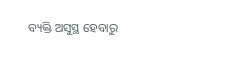ବ୍ୟକ୍ତି ଅସୁସ୍ଥ ହେବାରୁ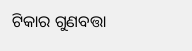ଟିକାର ଗୁଣବତ୍ତା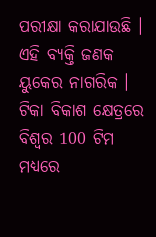ପରୀକ୍ଷା କରାଯାଉଛି । ଏହି ବ୍ୟକ୍ତି ଜଣକ ୟୁକେର ନାଗରିକ । ଟିକା ବିକାଶ କ୍ଷେତ୍ରରେ ବିଶ୍ବର 100 ଟିମ ମଧ୍ୟରେ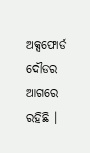ଅକ୍ସଫୋର୍ଡ ଦୌଡର ଆଗରେ ରହିଛି ।